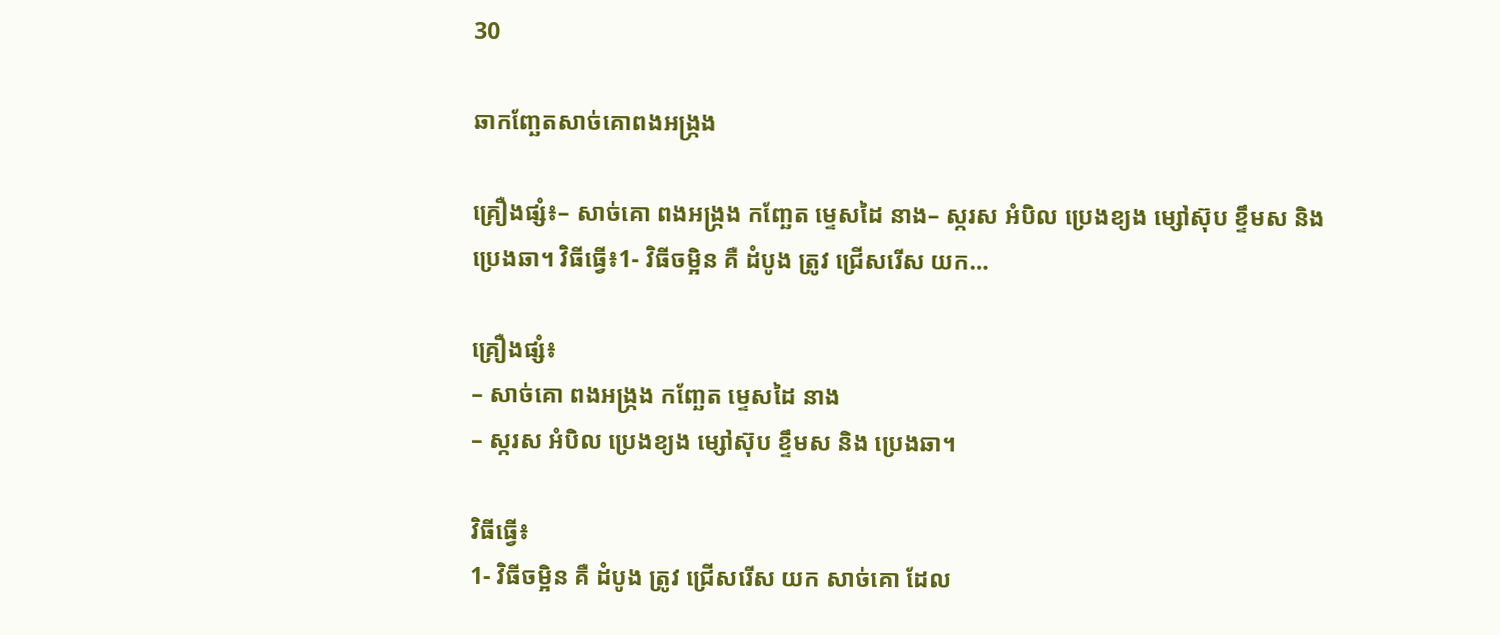30

ឆាកញ្ឆែតសាច់គោពងអង្ក្រង

គ្រឿងផ្សំ៖– សាច់គោ ពងអង្ក្រង កញ្ឆែត ម្ទេសដៃ នាង– ស្ករស អំបិល ប្រេងខ្យង ម្សៅស៊ុប ខ្ទឹមស និង ប្រេងឆា។ វិធីធ្វើ៖1- វិធីចម្អិន គឺ ដំបូង ត្រូវ ជ្រើសរើស យក…

គ្រឿងផ្សំ៖
– សាច់គោ ពងអង្ក្រង កញ្ឆែត ម្ទេសដៃ នាង
– ស្ករស អំបិល ប្រេងខ្យង ម្សៅស៊ុប ខ្ទឹមស និង ប្រេងឆា។

វិធីធ្វើ៖
1- វិធីចម្អិន គឺ ដំបូង ត្រូវ ជ្រើសរើស យក សាច់គោ ដែល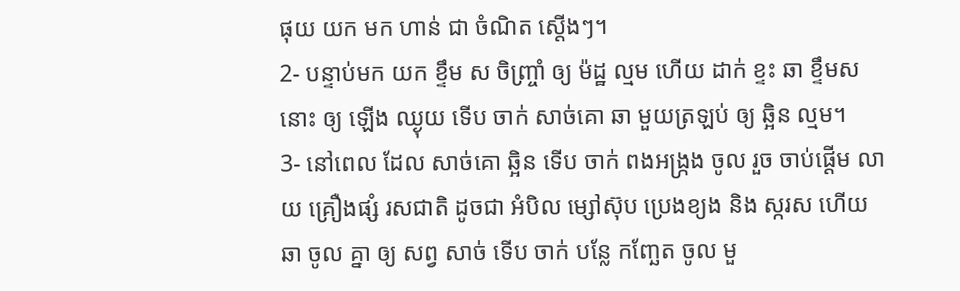ផុយ យក មក ហាន់ ជា ចំណិត ស្តើងៗ។
2- បន្ទាប់មក យក ខ្ទឹម ស ចិញ្ច្រាំ ឲ្យ ម៉ដ្ឋ ល្មម ហើយ ដាក់ ខ្ទះ ឆា ខ្ទឹមស នោះ ឲ្យ ឡើង ឈ្ងុយ ទើប ចាក់ សាច់គោ ឆា មួយត្រឡប់ ឲ្យ ឆ្អិន ល្មម។
3- នៅពេល ដែល សាច់គោ ឆ្អិន ទើប ចាក់ ពងអង្ក្រង ចូល រួច ចាប់ផ្ដើម លាយ គ្រឿងផ្សំ រសជាតិ ដូចជា អំបិល ម្សៅស៊ុប ប្រេងខ្យង និង ស្ករស ហើយ ឆា ចូល គ្នា ឲ្យ សព្វ សាច់ ទើប ចាក់ បន្លែ កញ្ឆែត ចូល មួ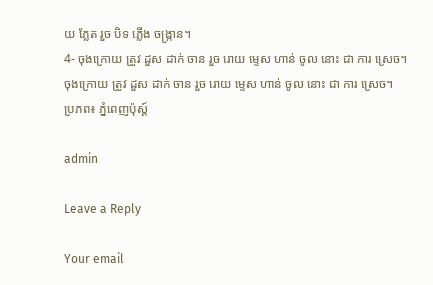យ ភ្លែត រួច បិទ ភ្លើង ចង្ក្រាន។
4- ចុងក្រោយ ត្រូវ ដួស ដាក់ ចាន រួច រោយ ម្ទេស ហាន់ ចូល នោះ ជា ការ ស្រេច។
ចុងក្រោយ ត្រូវ ដួស ដាក់ ចាន រួច រោយ ម្ទេស ហាន់ ចូល នោះ ជា ការ ស្រេច។
ប្រភព៖ ភ្នំពេញប៉ុស្ត៍

admin

Leave a Reply

Your email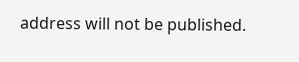address will not be published.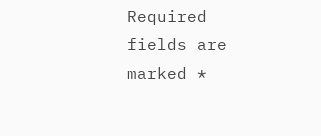Required fields are marked *